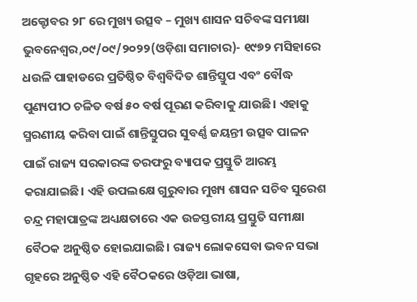ଅକ୍ଟୋବର ୨୮ ରେ ମୁଖ୍ୟ ଉତ୍ସବ – ମୁଖ୍ୟ ଶାସନ ସଚିବଙ୍କ ସମୀକ୍ଷା
ଭୁବନେଶ୍ୱର,୦୯/୦୯/୨୦୨୨(ଓଡ଼ିଶା ସମାଚାର)- ୧୯୭୨ ମସିହାରେ ଧଉଳି ପାହାଡରେ ପ୍ରତିଷ୍ଠିତ ବିଶ୍ୱବିଦିତ ଶାନ୍ତିସ୍ତୁପ ଏବଂ ବୌଦ୍ଧ ପୁଣ୍ୟପୀଠ ଚଳିତ ବର୍ଷ ୫୦ ବର୍ଷ ପୂରଣ କରିବାକୁ ଯାଉଛି। ଏହାକୁ ସ୍ମରଣୀୟ କରିବା ପାଇଁ ଶାନ୍ତିସ୍ତୁପର ସୁବର୍ଣ୍ଣ ଜୟନ୍ତୀ ଉତ୍ସବ ପାଳନ ପାଇଁ ରାଜ୍ୟ ସରକାରଙ୍କ ତରଫରୁ ବ୍ୟାପକ ପ୍ରସ୍ତୁତି ଆରମ୍ଭ କରାଯାଇଛି। ଏହି ଉପଲକ୍ଷେ ଗୁରୁବାର ମୁଖ୍ୟ ଶାସନ ସଚିବ ସୁରେଶ ଚନ୍ଦ୍ର ମହାପାତ୍ରଙ୍କ ଅଧ୍ୟକ୍ଷତାରେ ଏକ ଉଚ୍ଚସ୍ତରୀୟ ପ୍ରସ୍ତୁତି ସମୀକ୍ଷା ବୈଠକ ଅନୁଷ୍ଠିତ ହୋଇଯାଇଛି। ରାଜ୍ୟ ଲୋକସେବା ଭବନ ସଭା ଗୃହରେ ଅନୁଷ୍ଠିତ ଏହି ବୈଠକରେ ଓଡ଼ିଆ ଭାଷା,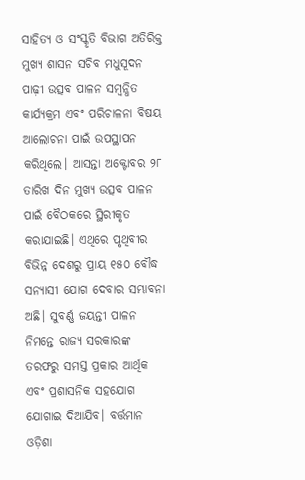ସାହିତ୍ୟ ଓ ସଂସ୍କୃତି ବିଭାଗ ଅତିରିକ୍ତ ମୁଖ୍ୟ ଶାସନ ସଚିବ ମଧୁସୂଦନ ପାଢ଼ୀ ଉତ୍ସବ ପାଳନ ସମ୍ୱନ୍ଧିତ କାର୍ଯ୍ୟକ୍ରମ ଏବଂ ପରିଚାଳନା ବିଷୟ ଆଲୋଚନା ପାଇଁ ଉପସ୍ଥାପନ କରିଥିଲେ। ଆସନ୍ତା ଅକ୍ଟୋବର ୨୮ ତାରିଖ ଦିନ ମୁଖ୍ୟ ଉତ୍ସବ ପାଳନ ପାଇଁ ବୈଠକରେ ସ୍ଥିରୀକୃତ କରାଯାଇଛି। ଏଥିରେ ପୃଥିବୀର ବିଭିନ୍ନ ଦେଶରୁ ପ୍ରାୟ ୧୫୦ ବୌଦ୍ଧ ସନ୍ୟାସୀ ଯୋଗ ଦେବାର ସମ୍ଭାବନା ଅଛି। ସୁବର୍ଣ୍ଣ ଜୟନ୍ତୀ ପାଳନ ନିମନ୍ତେ ରାଜ୍ୟ ସରକାରଙ୍କ ତରଫରୁ ସମସ୍ତ ପ୍ରକାର ଆର୍ଥିକ ଏବଂ ପ୍ରଶାସନିକ ସହଯୋଗ ଯୋଗାଇ ଦିଆଯିବ। ବର୍ତ୍ତମାନ ଓଡ଼ିଶା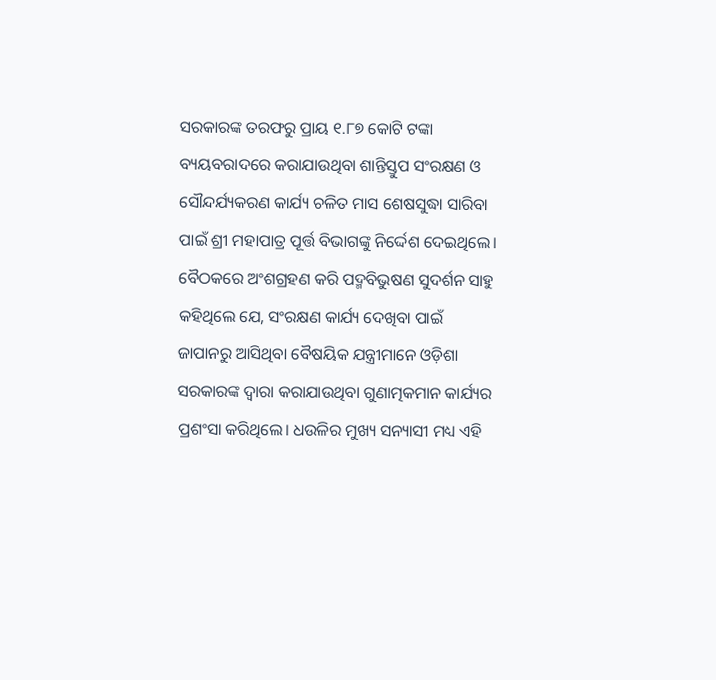ସରକାରଙ୍କ ତରଫରୁ ପ୍ରାୟ ୧.୮୭ କୋଟି ଟଙ୍କା ବ୍ୟୟବରାଦରେ କରାଯାଉଥିବା ଶାନ୍ତିସ୍ତୁପ ସଂରକ୍ଷଣ ଓ ସୌନ୍ଦର୍ଯ୍ୟକରଣ କାର୍ଯ୍ୟ ଚଳିତ ମାସ ଶେଷସୁଦ୍ଧା ସାରିବା ପାଇଁ ଶ୍ରୀ ମହାପାତ୍ର ପୂର୍ତ୍ତ ବିଭାଗଙ୍କୁ ନିର୍ଦ୍ଦେଶ ଦେଇଥିଲେ। ବୈଠକରେ ଅଂଶଗ୍ରହଣ କରି ପଦ୍ମବିଭୁଷଣ ସୁଦର୍ଶନ ସାହୁ କହିଥିଲେ ଯେ, ସଂରକ୍ଷଣ କାର୍ଯ୍ୟ ଦେଖିବା ପାଇଁ ଜାପାନରୁ ଆସିଥିବା ବୈଷୟିକ ଯନ୍ତ୍ରୀମାନେ ଓଡ଼ିଶା ସରକାରଙ୍କ ଦ୍ୱାରା କରାଯାଉଥିବା ଗୁଣାତ୍ମକମାନ କାର୍ଯ୍ୟର ପ୍ରଶଂସା କରିଥିଲେ। ଧଉଳିର ମୁଖ୍ୟ ସନ୍ୟାସୀ ମଧ୍ୟ ଏହି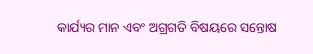କାର୍ଯ୍ୟର ମାନ ଏବଂ ଅଗ୍ରଗତି ବିଷୟରେ ସନ୍ତୋଷ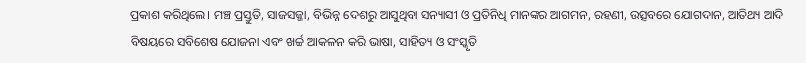ପ୍ରକାଶ କରିଥିଲେ। ମଞ୍ଚ ପ୍ରସ୍ତୁତି, ସାଜସଜ୍ଜା, ବିଭିନ୍ନ ଦେଶରୁ ଆସୁଥିବା ସନ୍ୟାସୀ ଓ ପ୍ରତିନିଧି ମାନଙ୍କର ଆଗମନ, ରହଣୀ, ଉତ୍ସବରେ ଯୋଗଦାନ, ଆତିଥ୍ୟ ଆଦି ବିଷୟରେ ସବିଶେଷ ଯୋଜନା ଏବଂ ଖର୍ଚ୍ଚ ଆକଳନ କରି ଭାଷା, ସାହିତ୍ୟ ଓ ସଂସ୍କୃତି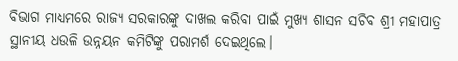ବିଭାଗ ମାଧ୍ୟମରେ ରାଜ୍ୟ ସରକାରଙ୍କୁ ଦାଖଲ କରିବା ପାଇଁ ମୁଖ୍ୟ ଶାସନ ସଚିବ ଶ୍ରୀ ମହାପାତ୍ର ସ୍ଥାନୀୟ ଧଉଳି ଉନ୍ନୟନ କମିଟିଙ୍କୁ ପରାମର୍ଶ ଦେଇଥିଲେ।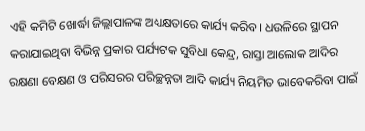ଏହି କମିଟି ଖୋର୍ଦ୍ଧା ଜିଲ୍ଲାପାଳଙ୍କ ଅଧ୍ୟକ୍ଷତାରେ କାର୍ଯ୍ୟ କରିବ। ଧଉଳିରେ ସ୍ଥାପନ କରାଯାଇଥିବା ବିଭିନ୍ନ ପ୍ରକାର ପର୍ଯ୍ୟଟକ ସୁବିଧା କେନ୍ଦ୍ର, ରାସ୍ତା ଆଲୋକ ଆଦିର ରକ୍ଷଣା ବେକ୍ଷଣ ଓ ପରିସରର ପରିଚ୍ଛନ୍ନତା ଆଦି କାର୍ଯ୍ୟ ନିୟମିତ ଭାବେକରିବା ପାଇଁ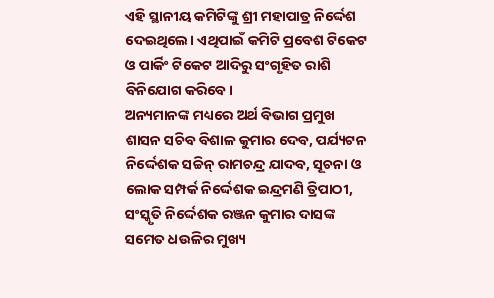ଏହି ସ୍ଥାନୀୟ କମିଟିଙ୍କୁ ଶ୍ରୀ ମହାପାତ୍ର ନିର୍ଦ୍ଦେଶ ଦେଇଥିଲେ। ଏଥିପାଇଁ କମିଟି ପ୍ରବେଶ ଟିକେଟ ଓ ପାର୍କିଂ ଟିକେଟ ଆଦିରୁ ସଂଗୃହିତ ରାଶି ବିନିଯୋଗ କରିବେ।
ଅନ୍ୟମାନଙ୍କ ମଧ୍ୟରେ ଅର୍ଥ ବିଭାଗ ପ୍ରମୁଖ ଶାସନ ସଚିବ ବିଶାଳ କୁମାର ଦେବ, ପର୍ଯ୍ୟଟନ ନିର୍ଦ୍ଦେଶକ ସଚ୍ଚିନ୍ ରାମଚନ୍ଦ୍ର ଯାଦବ, ସୂଚନା ଓ ଲୋକ ସମ୍ପର୍କ ନିର୍ଦ୍ଦେଶକ ଇନ୍ଦ୍ରମଣି ତ୍ରିପାଠୀ, ସଂସ୍କୃତି ନିର୍ଦ୍ଦେଶକ ରଞ୍ଜନ କୁମାର ଦାସଙ୍କ ସମେତ ଧଉଳିର ମୁଖ୍ୟ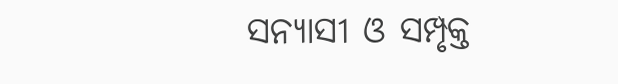ସନ୍ୟାସୀ ଓ ସମ୍ପୃକ୍ତ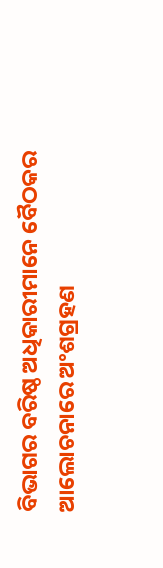ବିଭାଗର ବରିଷ୍ଠ ଅଧିକାରୀମାନେ ବୈଠକର ଆଲୋଚନାରେ ଅଂଶଗ୍ରହଣ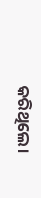କରିଥିଲେ।